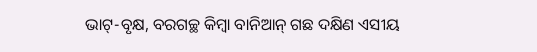ଭାଟ୍-ବୃକ୍ଷ, ବରଗଚ୍ଛ କିମ୍ବା ବାନିଆନ୍ ଗଛ ଦକ୍ଷିଣ ଏସୀୟ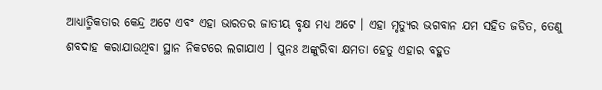ଆଧ୍ୟାତ୍ମିକତାର କେନ୍ଦ୍ର ଅଟେ ଏବଂ ଏହା ଭାରତର ଜାତୀୟ ବୃକ୍ଷ ମଧ୍ୟ ଅଟେ । ଏହା ମୃତ୍ୟୁର ଭଗବାନ ଯମ ସହିତ ଜଡିତ, ତେଣୁ ଶବଦାହ କରାଯାଉଥିବା ସ୍ଥାନ ନିକଟରେ ଲଗାଯାଏ । ପୁନଃ ଅଙ୍କୁରିବା କ୍ଷମତା ହେତୁ ଏହାର ବହୁତ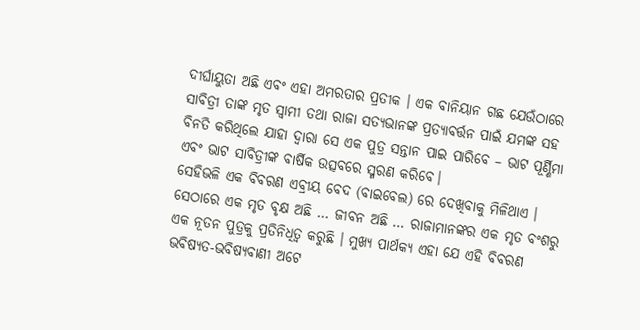ଦୀର୍ଘାୟୁତା ଅଛି ଏବଂ ଏହା ଅମରତାର ପ୍ରତୀକ । ଏକ ବାନିୟାନ ଗଛ ଯେଉଁଠାରେ ସାବିତ୍ରୀ ତାଙ୍କ ମୃତ ସ୍ୱାମୀ ତଥା ରାଜା ସତ୍ୟଭାନଙ୍କ ପ୍ରତ୍ୟାବର୍ତ୍ତନ ପାଇଁ ଯମଙ୍କ ସହ ବିନତି କରିଥିଲେ ଯାହା ଦ୍ଵାରା ସେ ଏକ ପୁତ୍ର ସନ୍ତାନ ପାଇ ପାରିବେ – ଭାଟ ପୂର୍ଣ୍ଣିମା ଏବଂ ଭାଟ ସାବିତ୍ରୀଙ୍କ ବାର୍ଷିକ ଉତ୍ସବରେ ସ୍ମରଣ କରିବେ।
ସେହିଭଳି ଏକ ବିବରଣ ଏବ୍ରୀୟ ବେଦ (ବାଇବେଲ) ରେ ଦେଖିବାକୁ ମିଳିଥାଏ । ସେଠାରେ ଏକ ମୃତ ବୃକ୍ଷ ଅଛି … ଜୀବନ ଅଛି … ରାଜାମାନଙ୍କର ଏକ ମୃତ ବଂଶରୁ ଏକ ନୂତନ ପୁତ୍ରକୁ ପ୍ରତିନିଧିତ୍ୱ କରୁଛି । ମୁଖ୍ୟ ପାର୍ଥକ୍ୟ ଏହା ଯେ ଏହି ବିବରଣ ଭବିଷ୍ୟତ-ଭବିଷ୍ୟବାଣୀ ଅଟେ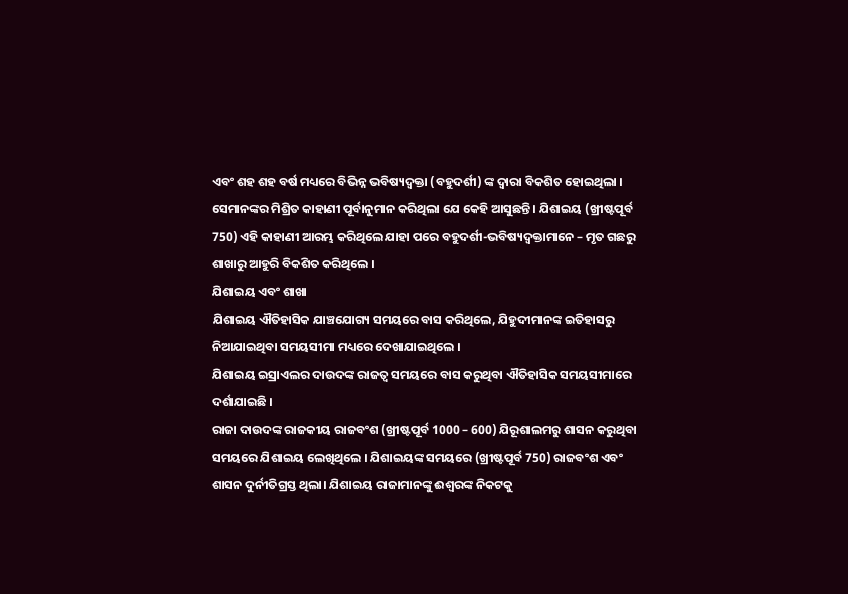ଏବଂ ଶହ ଶହ ବର୍ଷ ମଧ୍ୟରେ ବିଭିନ୍ନ ଭବିଷ୍ୟଦ୍ବକ୍ତା (ବହୁଦର୍ଶୀ) ଙ୍କ ଦ୍ୱାରା ବିକଶିତ ହୋଇଥିଲା । ସେମାନଙ୍କର ମିଶ୍ରିତ କାହାଣୀ ପୂର୍ବାନୁମାନ କରିଥିଲା ଯେ କେହି ଆସୁଛନ୍ତି । ଯିଶାଇୟ (ଖ୍ରୀଷ୍ଟପୂର୍ବ 750) ଏହି କାହାଣୀ ଆରମ୍ଭ କରିଥିଲେ ଯାହା ପରେ ବହୁଦର୍ଶୀ-ଭବିଷ୍ୟଦ୍ବକ୍ତାମାନେ – ମୃତ ଗଛରୁ ଶାଖାରୁ ଆହୁରି ବିକଶିତ କରିଥିଲେ ।
ଯିଶାଇୟ ଏବଂ ଶାଖା
ଯିଶାଇୟ ଐତିହାସିକ ଯାଞ୍ଚଯୋଗ୍ୟ ସମୟରେ ବାସ କରିଥିଲେ, ଯିହୁଦୀମାନଙ୍କ ଇତିହାସରୁ ନିଆଯାଇଥିବା ସମୟସୀମା ମଧ୍ୟରେ ଦେଖାଯାଇଥିଲେ ।
ଯିଶାଇୟ ଇସ୍ରାଏଲର ଦାଉଦଙ୍କ ରାଜତ୍ଵ ସମୟରେ ବାସ କରୁଥିବା ଐତିହାସିକ ସମୟସୀମାରେ ଦର୍ଶାଯାଇଛି ।
ରାଜା ଦାଉଦଙ୍କ ରାଜକୀୟ ରାଜବଂଶ (ଖ୍ରୀଷ୍ଟପୂର୍ବ 1000 – 600) ଯିରୂଶାଲମରୁ ଶାସନ କରୁଥିବା ସମୟରେ ଯିଶାଇୟ ଲେଖିଥିଲେ । ଯିଶାଇୟଙ୍କ ସମୟରେ (ଖ୍ରୀଷ୍ଟପୂର୍ବ 750) ରାଜବଂଶ ଏବଂ ଶାସନ ଦୁର୍ନୀତିଗ୍ରସ୍ତ ଥିଲା। ଯିଶାଇୟ ରାଜାମାନଙ୍କୁ ଈଶ୍ଵରଙ୍କ ନିକଟକୁ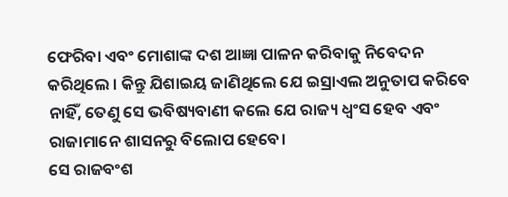ଫେରିବା ଏବଂ ମୋଶାଙ୍କ ଦଶ ଆଜ୍ଞା ପାଳନ କରିବାକୁ ନିବେଦନ କରିଥିଲେ । କିନ୍ତୁ ଯିଶାଇୟ ଜାଣିଥିଲେ ଯେ ଇସ୍ରାଏଲ ଅନୁତାପ କରିବେ ନାହିଁ, ତେଣୁ ସେ ଭବିଷ୍ୟବାଣୀ କଲେ ଯେ ରାଜ୍ୟ ଧ୍ୱଂସ ହେବ ଏବଂ ରାଜାମାନେ ଶାସନରୁ ବିଲୋପ ହେବେ।
ସେ ରାଜବଂଶ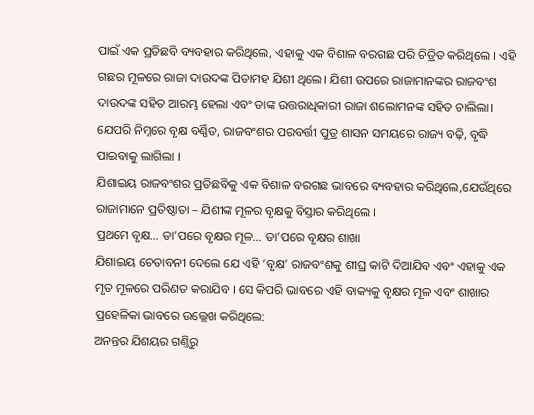ପାଇଁ ଏକ ପ୍ରତିଛବି ବ୍ୟବହାର କରିଥିଲେ, ଏହାକୁ ଏକ ବିଶାଳ ବରଗଛ ପରି ଚିତ୍ରିତ କରିଥିଲେ । ଏହି ଗଛର ମୂଳରେ ରାଜା ଦାଉଦଙ୍କ ପିତାମହ ଯିଶୀ ଥିଲେ। ଯିଶୀ ଉପରେ ରାଜାମାନଙ୍କର ରାଜବଂଶ ଦାଉଦଙ୍କ ସହିତ ଆରମ୍ଭ ହେଲା ଏବଂ ତାଙ୍କ ଉତ୍ତରାଧିକାରୀ ରାଜା ଶଲୋମନଙ୍କ ସହିତ ଚାଲିଲା। ଯେପରି ନିମ୍ନରେ ବୃକ୍ଷ ବର୍ଣ୍ଣିତ, ରାଜବଂଶର ପରବର୍ତ୍ତୀ ପୁତ୍ର ଶାସନ ସମୟରେ ରାଜ୍ୟ ବଢ଼ି, ବୃଦ୍ଧି ପାଇବାକୁ ଲାଗିଲା ।
ଯିଶାଇୟ ରାଜବଂଶର ପ୍ରତିଛବିକୁ ଏକ ବିଶାଳ ବରଗଛ ଭାବରେ ବ୍ୟବହାର କରିଥିଲେ,ଯେଉଁଥିରେ ରାଜାମାନେ ପ୍ରତିଷ୍ଠାତା – ଯିଶୀଙ୍କ ମୂଳର ବୃକ୍ଷକୁ ବିସ୍ତାର କରିଥିଲେ ।
ପ୍ରଥମେ ବୃକ୍ଷ… ତା’ପରେ ବୃକ୍ଷର ମୂଳ… ତା’ପରେ ବୃକ୍ଷର ଶାଖା
ଯିଶାଇୟ ଚେତାବନୀ ଦେଲେ ଯେ ଏହି ‘ବୃକ୍ଷ’ ରାଜବଂଶକୁ ଶୀଘ୍ର କାଟି ଦିଆଯିବ ଏବଂ ଏହାକୁ ଏକ ମୃତ ମୂଳରେ ପରିଣତ କରାଯିବ । ସେ କିପରି ଭାବରେ ଏହି ବାକ୍ୟକୁ ବୃକ୍ଷର ମୂଳ ଏବଂ ଶାଖାର ପ୍ରହେଳିକା ଭାବରେ ଉଲ୍ଲେଖ କରିଥିଲେ:
ଅନନ୍ତର ଯିଶୟର ଗଣ୍ତିରୁ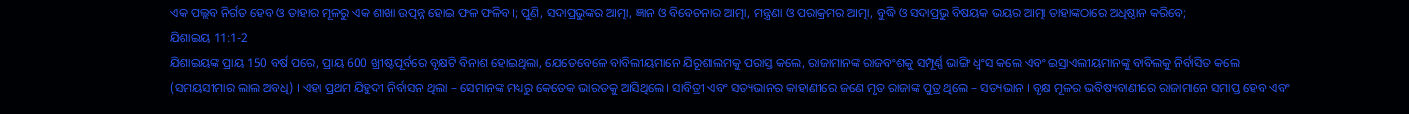ଏକ ପଲ୍ଲବ ନିର୍ଗତ ହେବ ଓ ତାହାର ମୂଳରୁ ଏକ ଶାଖା ଉତ୍ପନ୍ନ ହୋଇ ଫଳ ଫଳିବ।; ପୁଣି, ସଦାପ୍ରଭୁଙ୍କର ଆତ୍ମା, ଜ୍ଞାନ ଓ ବିବେଚନାର ଆତ୍ମା, ମନ୍ତ୍ରଣା ଓ ପରାକ୍ରମର ଆତ୍ମା, ବୁଦ୍ଧି ଓ ସଦାପ୍ରଭୁ ବିଷୟକ ଭୟର ଆତ୍ମା ତାହାଙ୍କଠାରେ ଅଧିଷ୍ଠାନ କରିବେ;
ଯିଶାଇୟ 11:1-2
ଯିଶାଇୟଙ୍କ ପ୍ରାୟ 150 ବର୍ଷ ପରେ, ପ୍ରାୟ 600 ଖ୍ରୀଷ୍ଟପୂର୍ବରେ ବୃକ୍ଷଟି ବିନାଶ ହୋଇଥିଲା, ଯେତେବେଳେ ବାବିଲୀୟମାନେ ଯିରୂଶାଲମକୁ ପରାସ୍ତ କଲେ, ରାଜାମାନଙ୍କ ରାଜବଂଶକୁ ସମ୍ପୂର୍ଣ୍ଣ ଭାଙ୍ଗି ଧ୍ୱଂସ କଲେ ଏବଂ ଇସ୍ରାଏଲୀୟମାନଙ୍କୁ ବାବିଲକୁ ନିର୍ବାସିତ କଲେ (ସମୟସୀମାର ଲାଲ ଅବଧି) । ଏହା ପ୍ରଥମ ଯିହୁଦୀ ନିର୍ବାସନ ଥିଲା – ସେମାନଙ୍କ ମଧ୍ୟରୁ କେତେକ ଭାରତକୁ ଆସିଥିଲେ। ସାବିତ୍ରୀ ଏବଂ ସତ୍ୟଭାନର କାହାଣୀରେ ଜଣେ ମୃତ ରାଜାଙ୍କ ପୁତ୍ର ଥିଲେ – ସତ୍ୟଭାନ । ବୃକ୍ଷ ମୂଳର ଭବିଷ୍ୟବାଣୀରେ ରାଜାମାନେ ସମାପ୍ତ ହେବ ଏବଂ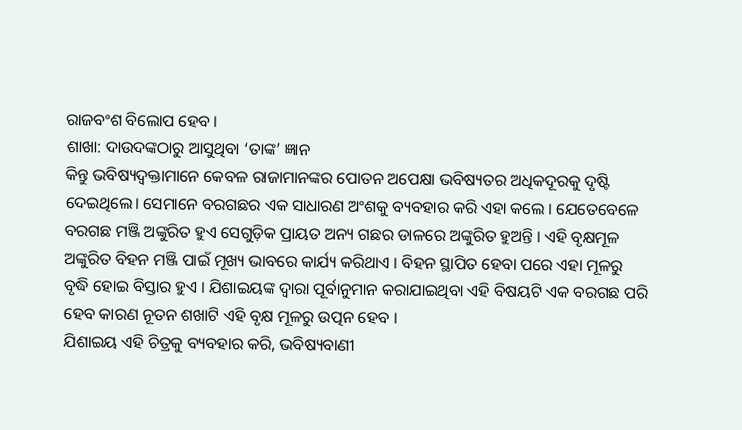ରାଜବଂଶ ବିଲୋପ ହେବ ।
ଶାଖା: ଦାଉଦଙ୍କଠାରୁ ଆସୁଥିବା ‘ତାଙ୍କ’ ଜ୍ଞାନ
କିନ୍ତୁ ଭବିଷ୍ୟଦ୍ବକ୍ତାମାନେ କେବଳ ରାଜାମାନଙ୍କର ପୋତନ ଅପେକ୍ଷା ଭବିଷ୍ୟତର ଅଧିକଦୂରକୁ ଦୃଷ୍ଟି ଦେଇଥିଲେ। ସେମାନେ ବରଗଛର ଏକ ସାଧାରଣ ଅଂଶକୁ ବ୍ୟବହାର କରି ଏହା କଲେ । ଯେତେବେଳେ ବରଗଛ ମଞ୍ଜି ଅଙ୍କୁରିତ ହୁଏ ସେଗୁଡ଼ିକ ପ୍ରାୟତ ଅନ୍ୟ ଗଛର ଡାଳରେ ଅଙ୍କୁରିତ ହୁଅନ୍ତି । ଏହି ବୃକ୍ଷମୂଳ ଅଙ୍କୁରିତ ବିହନ ମଞ୍ଜି ପାଇଁ ମୂଖ୍ୟ ଭାବରେ କାର୍ଯ୍ୟ କରିଥାଏ । ବିହନ ସ୍ଥାପିତ ହେବା ପରେ ଏହା ମୂଳରୁ ବୃଦ୍ଧି ହୋଇ ବିସ୍ତାର ହୁଏ । ଯିଶାଇୟଙ୍କ ଦ୍ୱାରା ପୂର୍ବାନୁମାନ କରାଯାଇଥିବା ଏହି ବିଷୟଟି ଏକ ବରଗଛ ପରି ହେବ କାରଣ ନୂତନ ଶଖାଟି ଏହି ବୃକ୍ଷ ମୂଳରୁ ଉତ୍ପନ ହେବ ।
ଯିଶାଇୟ ଏହି ଚିତ୍ରକୁ ବ୍ୟବହାର କରି, ଭବିଷ୍ୟବାଣୀ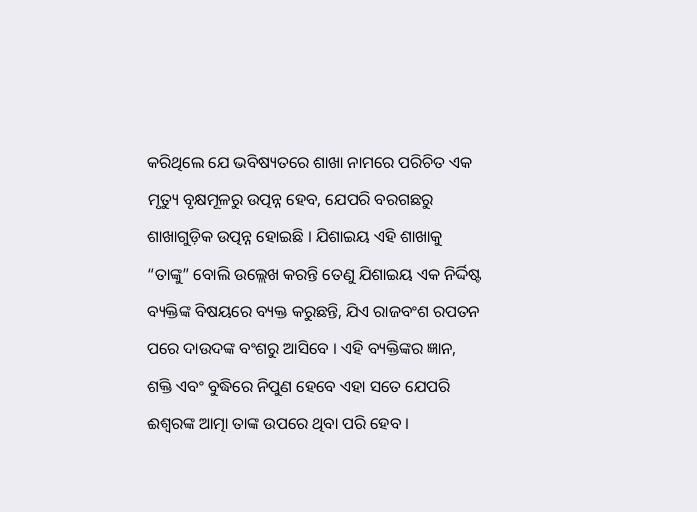କରିଥିଲେ ଯେ ଭବିଷ୍ୟତରେ ଶାଖା ନାମରେ ପରିଚିତ ଏକ ମୃତ୍ୟୁ ବୃକ୍ଷମୂଳରୁ ଉତ୍ପନ୍ନ ହେବ, ଯେପରି ବରଗଛରୁ ଶାଖାଗୁଡ଼ିକ ଉତ୍ପନ୍ନ ହୋଇଛି । ଯିଶାଇୟ ଏହି ଶାଖାକୁ “ତାଙ୍କୁ” ବୋଲି ଉଲ୍ଲେଖ କରନ୍ତି ତେଣୁ ଯିଶାଇୟ ଏକ ନିର୍ଦ୍ଦିଷ୍ଟ ବ୍ୟକ୍ତିଙ୍କ ବିଷୟରେ ବ୍ୟକ୍ତ କରୁଛନ୍ତି, ଯିଏ ରାଜବଂଶ ରପତନ ପରେ ଦାଉଦଙ୍କ ବଂଶରୁ ଆସିବେ । ଏହି ବ୍ୟକ୍ତିଙ୍କର ଜ୍ଞାନ, ଶକ୍ତି ଏବଂ ବୁଦ୍ଧିରେ ନିପୁଣ ହେବେ ଏହା ସତେ ଯେପରି ଈଶ୍ଵରଙ୍କ ଆତ୍ମା ତାଙ୍କ ଉପରେ ଥିବା ପରି ହେବ ।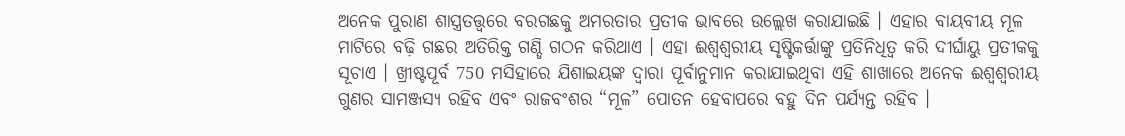ଅନେକ ପୁରାଣ ଶାସ୍ତ୍ରତତ୍ତ୍ୱରେ ବରଗଛକୁ ଅମରତାର ପ୍ରତୀକ ଭାବରେ ଉଲ୍ଲେଖ କରାଯାଇଛି । ଏହାର ବାୟବୀୟ ମୂଳ ମାଟିରେ ବଢ଼ି ଗଛର ଅତିରିକ୍ତ ଗଣ୍ଡି ଗଠନ କରିଥାଏ । ଏହା ଈଶ୍ଵଶ୍ୱରୀୟ ସୃଷ୍ଟିକର୍ତ୍ତାଙ୍କୁ ପ୍ରତିନିଧିତ୍ୱ କରି ଦୀର୍ଘାୟୁ ପ୍ରତୀକକୁ ସୂଚାଏ । ଖ୍ରୀଷ୍ଟପୂର୍ବ 750 ମସିହାରେ ଯିଶାଇୟଙ୍କ ଦ୍ଵାରା ପୂର୍ବାନୁମାନ କରାଯାଇଥିବା ଏହି ଶାଖାରେ ଅନେକ ଈଶ୍ଵଶ୍ୱରୀୟ ଗୁଣର ସାମଞ୍ଜସ୍ୟ ରହିବ ଏବଂ ରାଜବଂଶର “ମୂଳ” ପୋତନ ହେବାପରେ ବହୁ ଦିନ ପର୍ଯ୍ୟନ୍ତ ରହିବ ।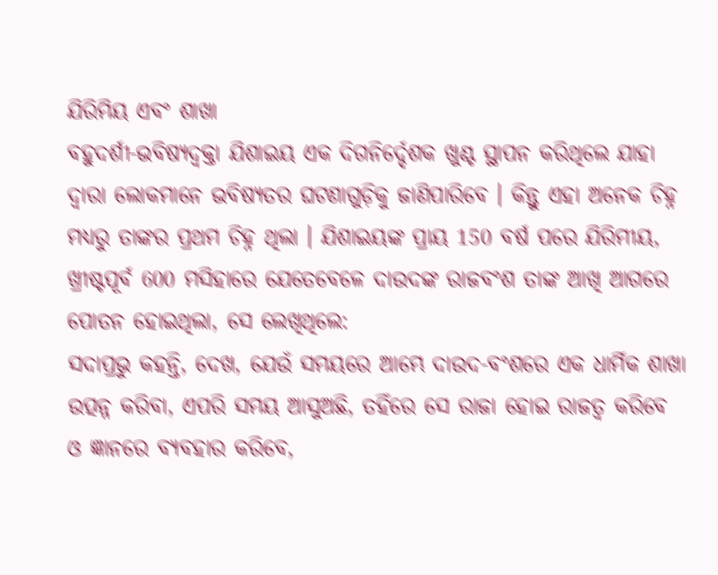ଯିରିମିୟ ଏବଂ ଶାଖା
ବହୁଦର୍ଶୀ-ଭବିଷ୍ୟଦ୍ବକ୍ତା ଯିଶାଇୟ ଏକ ଦିଗନିର୍ଦ୍ଦେଶକ ଖୁଣ୍ଟ ସ୍ଥାପନ କରିଥିଲେ ଯାହା ଦ୍ଵାରା ଲୋକମାନେ ଭବିଷ୍ୟତର ଘଟଣାଗୁଡ଼ିକୁ ଜାଣିପାରିବେ । କିନ୍ତୁ ଏହା ଅନେକ ଚିହ୍ନ ମଧ୍ୟରୁ ତାଙ୍କର ପ୍ରଥମ ଚିହ୍ନ ଥିଲା । ଯିଶାଇୟଙ୍କ ପ୍ରାୟ 150 ବର୍ଷ ପରେ ଯିରିମୀୟ, ଖ୍ରୀଷ୍ଟପୂର୍ବ 600 ମସିହାରେ ଯେତେବେଳେ ଦାଉଦଙ୍କ ରାଜବଂଶ ତାଙ୍କ ଆଖି ଆଗରେ ପୋତନ ହୋଇଥିଲା, ସେ ଲେଖିଥିଲେ:
ସଦାପ୍ରଭୁ କହନ୍ତି, ଦେଖ, ଯେଉଁ ସମୟରେ ଆମ୍ଭେ ଦାଉଦ-ବଂଶରେ ଏକ ଧାର୍ମିକ ଶାଖା ଉତ୍ପନ୍ନ କରିବା, ଏପରି ସମୟ ଆସୁଅଛି, ତହିଁରେ ସେ ରାଜା ହୋଇ ରାଜତ୍ଵ କରିବେ ଓ ଜ୍ଞାନରେ ବ୍ୟବହାର କରିବେ,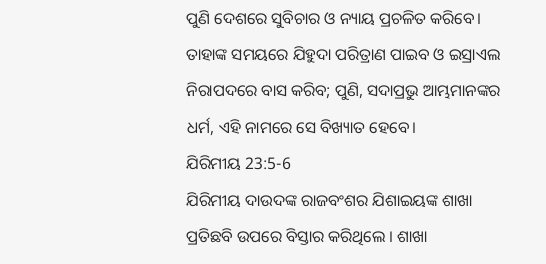ପୁଣି ଦେଶରେ ସୁବିଚାର ଓ ନ୍ୟାୟ ପ୍ରଚଳିତ କରିବେ। ତାହାଙ୍କ ସମୟରେ ଯିହୁଦା ପରିତ୍ରାଣ ପାଇବ ଓ ଇସ୍ରାଏଲ ନିରାପଦରେ ବାସ କରିବ; ପୁଣି, ସଦାପ୍ରଭୁ ଆମ୍ଭମାନଙ୍କର ଧର୍ମ, ଏହି ନାମରେ ସେ ବିଖ୍ୟାତ ହେବେ।
ଯିରିମୀୟ 23:5-6
ଯିରିମୀୟ ଦାଉଦଙ୍କ ରାଜବଂଶର ଯିଶାଇୟଙ୍କ ଶାଖା ପ୍ରତିଛବି ଉପରେ ବିସ୍ତାର କରିଥିଲେ । ଶାଖା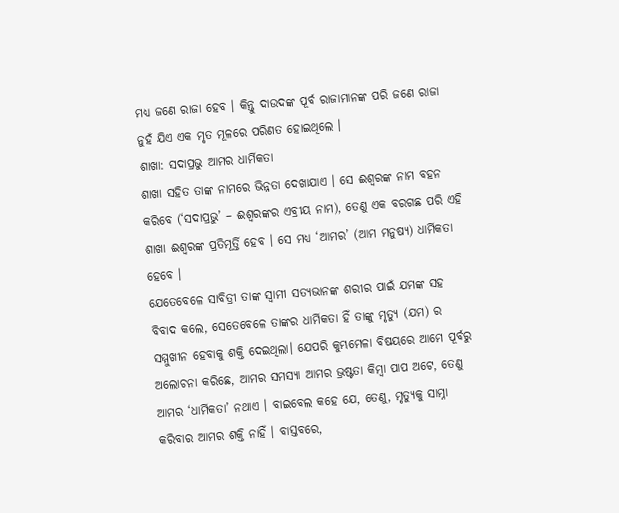ମଧ୍ୟ ଜଣେ ରାଜା ହେବ । କିନ୍ତୁ ଦାଉଦଙ୍କ ପୂର୍ବ ରାଜାମାନଙ୍କ ପରି ଜଣେ ରାଜା ନୁହଁ ଯିଏ ଏକ ମୃତ ମୂଳରେ ପରିଣତ ହୋଇଥିଲେ ।
ଶାଖା: ସଦାପ୍ରଭୁ ଆମର ଧାର୍ମିକତା
ଶାଖା ସହିତ ତାଙ୍କ ନାମରେ ଭିନ୍ନତା ଦେଖାଯାଏ । ସେ ଈଶ୍ଵରଙ୍କ ନାମ ବହନ କରିବେ (‘ସଦାପ୍ରଭୁ’ – ଈଶ୍ଵରଙ୍କର ଏବ୍ରୀୟ ନାମ), ତେଣୁ ଏକ ବରଗଛ ପରି ଏହି ଶାଖା ଈଶ୍ୱରଙ୍କ ପ୍ରତିମୂର୍ତ୍ତି ହେବ । ସେ ମଧ୍ୟ ‘ଆମର’ (ଆମ ମନୁଷ୍ୟ) ଧାର୍ମିକତା ହେବେ ।
ଯେତେବେଳେ ସାବିତ୍ରୀ ତାଙ୍କ ସ୍ୱାମୀ ସତ୍ୟଭାନଙ୍କ ଶରୀର ପାଇଁ ଯମଙ୍କ ସହ ବିବାଦ କଲେ, ସେତେବେଳେ ତାଙ୍କର ଧାର୍ମିକତା ହିଁ ତାଙ୍କୁ ମୃତ୍ୟୁ (ଯମ) ର ସମ୍ମୁଖୀନ ହେବାକୁ ଶକ୍ତି ଦେଇଥିଲା। ଯେପରି କୁମ୍ଭମେଳା ବିଷୟରେ ଆମେ ପୂର୍ବରୁ ଅଲୋଚନା କରିଛେ, ଆମର ସମସ୍ୟା ଆମର ଭ୍ରଷ୍ଟତା କିମ୍ବା ପାପ ଅଟେ, ତେଣୁ ଆମର ‘ଧାର୍ମିକତା’ ନଥାଏ । ବାଇବେଲ କହେ ଯେ, ତେଣୁ, ମୃତ୍ୟୁକୁ ସାମ୍ନା କରିବାର ଆମର ଶକ୍ତି ନାହିଁ । ବାସ୍ତବରେ,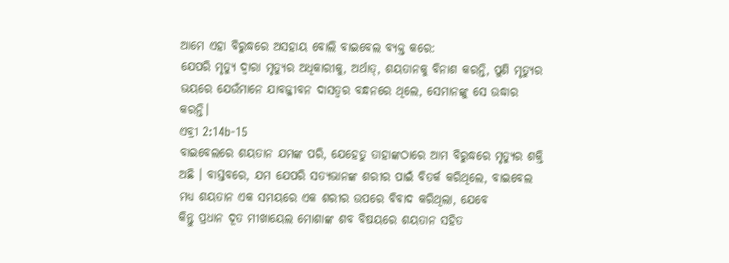ଆମେ ଏହା ବିରୁଦ୍ଧରେ ଅସହାୟ ବୋଲି ବାଇବେଲ ବ୍ୟକ୍ତ କରେ:
ଯେପରି ମୃତ୍ୟୁ ଦ୍ଵାରା ମୃତ୍ୟୁର ଅଧିକାରୀକୁ, ଅର୍ଥାତ୍, ଶୟତାନକୁ ବିନାଶ କରନ୍ତି, ପୁଣି ମୃତ୍ୟୁର ଭୟରେ ଯେଉଁମାନେ ଯାବଜ୍ଜୀବନ ଦାସତ୍ଵର ବନ୍ଧନରେ ଥିଲେ, ସେମାନଙ୍କୁ ସେ ଉଦ୍ଧାର କରନ୍ତି।
ଏବ୍ରୀ 2:14b-15
ବାଇବେଲରେ ଶୟତାନ ଯମଙ୍କ ପରି, ଯେହେତୁ ତାହାଙ୍କଠାରେ ଆମ ବିରୁଦ୍ଧରେ ମୃତ୍ୟୁର ଶକ୍ତି ଅଛି । ବାସ୍ତବରେ, ଯମ ଯେପରି ସତ୍ୟଭାନଙ୍କ ଶରୀର ପାଇଁ ବିତର୍କ କରିଥିଲେ, ବାଇବେଲ ମଧ୍ୟ ଶୟତାନ ଏକ ସମୟରେ ଏକ ଶରୀର ଉପରେ ବିବାଦ କରିଥିଲା, ଯେବେ
କିନ୍ତୁ ପ୍ରଧାନ ଦୂତ ମୀଖାୟେଲ ମୋଶାଙ୍କ ଶବ ବିଷୟରେ ଶୟତାନ ସହିତ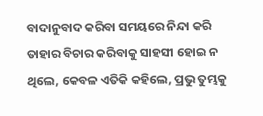ବାଦାନୁବାଦ କରିବା ସମୟରେ ନିନ୍ଦା କରି ତାହାର ବିଚାର କରିବାକୁ ସାହସୀ ହୋଇ ନ ଥିଲେ, କେବଳ ଏତିକି କହିଲେ, ପ୍ରଭୁ ତୁମ୍ଭକୁ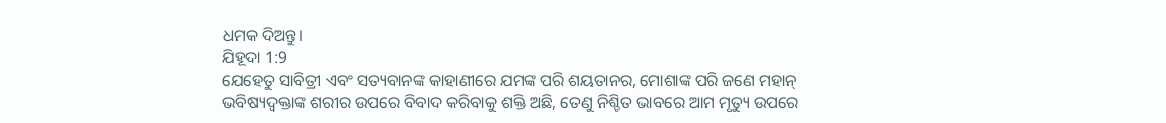ଧମକ ଦିଅନ୍ତୁ।
ଯିହୂଦା 1:9
ଯେହେତୁ ସାବିତ୍ରୀ ଏବଂ ସତ୍ୟବାନଙ୍କ କାହାଣୀରେ ଯମଙ୍କ ପରି ଶୟତାନର, ମୋଶାଙ୍କ ପରି ଜଣେ ମହାନ୍ ଭବିଷ୍ୟଦ୍ବକ୍ତାଙ୍କ ଶରୀର ଉପରେ ବିବାଦ କରିବାକୁ ଶକ୍ତି ଅଛି, ତେଣୁ ନିଶ୍ଚିତ ଭାବରେ ଆମ ମୃତ୍ୟୁ ଉପରେ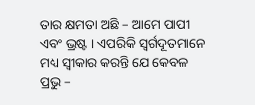ତାର କ୍ଷମତା ଅଛି – ଆମେ ପାପୀ ଏବଂ ଭ୍ରଷ୍ଟ । ଏପରିକି ସ୍ୱର୍ଗଦୂତମାନେ ମଧ୍ୟ ସ୍ୱୀକାର କରନ୍ତି ଯେ କେବଳ ପ୍ରଭୁ –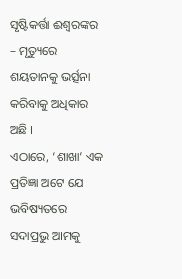ସୃଷ୍ଟିକର୍ତ୍ତା ଈଶ୍ଵରଙ୍କର – ମୃତ୍ୟୁରେ ଶୟତାନକୁ ଭର୍ତ୍ସନା କରିବାକୁ ଅଧିକାର ଅଛି ।
ଏଠାରେ, ‘ଶାଖା’ ଏକ ପ୍ରତିଜ୍ଞା ଅଟେ ଯେ ଭବିଷ୍ୟତରେ ସଦାପ୍ରଭୁ ଆମକୁ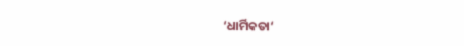‘ଧାର୍ମିକତା‘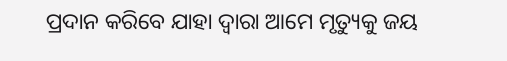ପ୍ରଦାନ କରିବେ ଯାହା ଦ୍ଵାରା ଆମେ ମୃତ୍ୟୁକୁ ଜୟ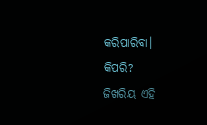କରିପାରିବା।
କିପରି?
ଜିଖରିୟ ଏହି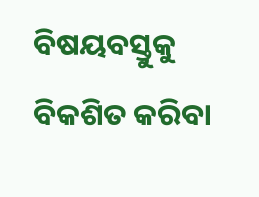ବିଷୟବସ୍ତୁକୁ ବିକଶିତ କରିବା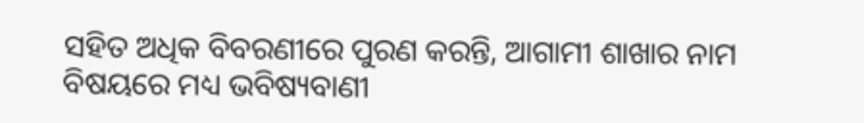ସହିତ ଅଧିକ ବିବରଣୀରେ ପୁରଣ କରନ୍ତି, ଆଗାମୀ ଶାଖାର ନାମ ବିଷୟରେ ମଧ୍ୟ ଭବିଷ୍ୟବାଣୀ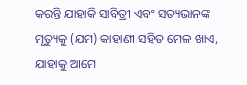କରନ୍ତି ଯାହାକି ସାବିତ୍ରୀ ଏବଂ ସତ୍ୟଭାନଙ୍କ ମୃତ୍ୟୁକୁ (ଯମ) କାହାଣୀ ସହିତ ମେଳ ଖାଏ, ଯାହାକୁ ଆମେ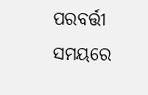ପରବର୍ତ୍ତୀ ସମୟରେ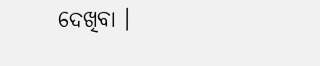ଦେଖିବା ।